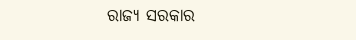ରାଜ୍ୟ ସରକାର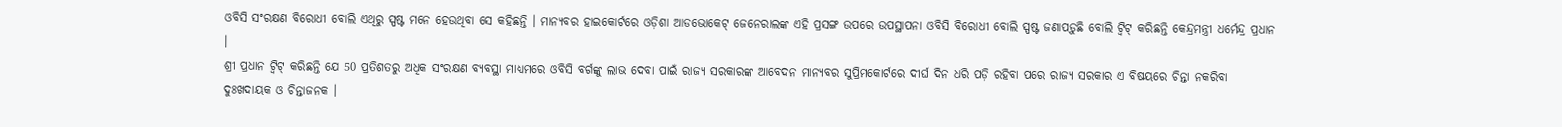ଓବିସି ସଂରକ୍ଷଣ ବିରୋଧୀ ବୋଲି ଏଥିରୁ ସ୍ପଷ୍ଟ ମନେ ହେଉଥିବା ସେ କହିଛନ୍ତି । ମାନ୍ୟବର ହାଇକୋର୍ଟରେ ଓଡ଼ିଶା ଆଡଭୋକେଟ୍ ଜେନେରାଲଙ୍କ ଏହି ପ୍ରସଙ୍ଗ ଉପରେ ଉପସ୍ଥାପନା ଓବିସି ବିରୋଧୀ ବୋଲି ସ୍ପଷ୍ଟ ଜଣାପଡ଼ୁଛି ବୋଲି ଟ୍ୱିଟ୍ କରିଛନ୍ତି କେନ୍ଦ୍ରମନ୍ତ୍ରୀ ଧର୍ମେନ୍ଦ୍ର ପ୍ରଧାନ ।
ଶ୍ରୀ ପ୍ରଧାନ ଟ୍ୱିଟ୍ କରିଛନ୍ତି ଯେ 50 ପ୍ରତିଶତରୁ ଅଧିକ ସଂରକ୍ଷଣ ବ୍ୟବସ୍ଥା ମାଧ୍ୟମରେ ଓବିସି ବର୍ଗଙ୍କୁ ଲାଭ ଦେବା ପାଇଁ ରାଜ୍ୟ ସରକାରଙ୍କ ଆବେଦନ ମାନ୍ୟବର ସୁପ୍ରିମକୋର୍ଟରେ ଦୀର୍ଘ ଦିନ ଧରି ପଡ଼ି ରହିବା ପରେ ରାଜ୍ୟ ସରକାର ଏ ବିଷୟରେ ଚିନ୍ତା ନକରିବା ଦୁଃଖଦାୟକ ଓ ଚିନ୍ତାଜନକ ।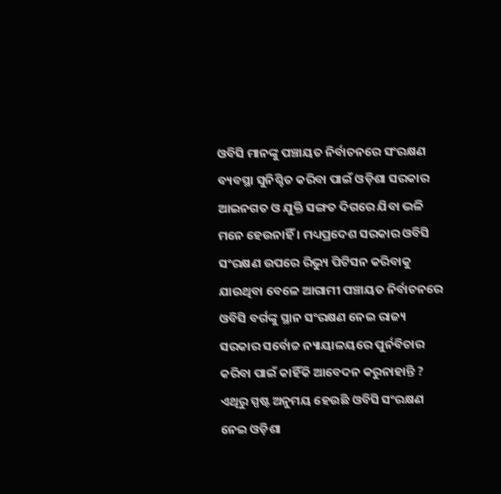ଓବିସି ମାନଙ୍କୁ ପଞ୍ଚାୟତ ନିର୍ବାଚନରେ ସଂରକ୍ଷଣ ବ୍ୟବସ୍ଥା ସୁନିଶ୍ଚିତ କରିବା ପାଇଁ ଓଡ଼ିଶା ସରକାର ଆଇନଗତ ଓ ଯୁକ୍ତି ସଙ୍ଗତ ଦିଗରେ ଯିବା ଭଳି ମନେ ହେଉନାହିଁ । ମଧ୍ୟପ୍ରଦେଶ ସରକାର ଓବିସି ସଂରକ୍ଷଣ ଉପରେ ରିଭ୍ୟୁ ପିଟିସନ କରିବାକୁ ଯାଉଥିବା ବେଳେ ଆଗାମୀ ପଞ୍ଚାୟତ ନିର୍ବାଚନରେ ଓବିସି ବର୍ଗଙ୍କୁ ସ୍ଥାନ ସଂରକ୍ଷଣ ନେଇ ରାଜ୍ୟ ସରକାର ସର୍ବୋଚ୍ଚ ନ୍ୟାୟାଳୟରେ ପୁର୍ନବିଚାର କରିବା ପାଇଁ କାହିଁକି ଆବେଦନ କରୁନାହାନ୍ତି ? ଏଥିରୁ ସ୍ପଷ୍ଟ ଅନୁମୟ ହେଉଛି ଓବିସି ସଂରକ୍ଷଣ ନେଇ ଓଡ଼ିଶା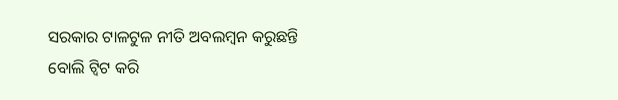ସରକାର ଟାଳଟୁଳ ନୀତି ଅବଲମ୍ବନ କରୁଛନ୍ତି ବୋଲି ଟ୍ବିଟ କରି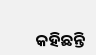କହିଛନ୍ତି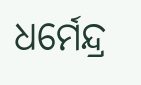ଧର୍ମେନ୍ଦ୍ର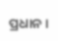ପ୍ରଧାନ ।